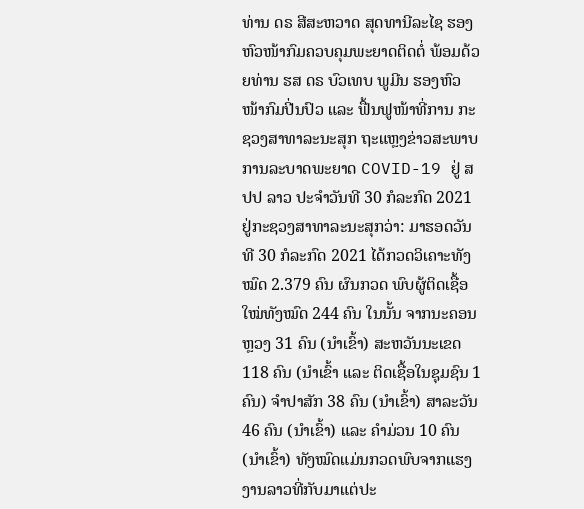ທ່ານ ດຣ ສີສະຫວາດ ສຸດທານີລະໄຊ ຮອງຫົວໜ້າກົມຄວບຄຸມພະຍາດຕິດຕໍ່ ພ້ອມດ້ວຍທ່ານ ຮສ ດຣ ບົວເທບ ພູມີນ ຮອງຫົວໜ້າກົມປີ່ນປົວ ແລະ ຟື້ນຟູໜ້າທີ່ການ ກະຊວງສາທາລະນະສຸກ ຖະແຫຼງຂ່າວສະພາບການລະບາດພະຍາດ COVID-19 ຢູ່ ສປປ ລາວ ປະຈຳວັນທີ 30 ກໍລະກົດ 2021 ຢູ່ກະຊວງສາທາລະນະສຸກວ່າ: ມາຮອດວັນທີ 30 ກໍລະກົດ 2021 ໄດ້ກວດວິເຄາະທັງໝົດ 2.379 ຄົນ ຜົນກວດ ພົບຜູ້ຕິດເຊື້ອໃໝ່ທັງໝົດ 244 ຄົນ ໃນນັ້ນ ຈາກນະຄອນຫຼວງ 31 ຄົນ (ນຳເຂົ້າ) ສະຫວັນນະເຂດ 118 ຄົນ (ນຳເຂົ້າ ແລະ ຕິດເຊື້ອໃນຊຸມຊົນ 1 ຄົນ) ຈໍາປາສັກ 38 ຄົນ (ນຳເຂົ້າ) ສາລະວັນ 46 ຄົນ (ນຳເຂົ້າ) ແລະ ຄໍາມ່ວນ 10 ຄົນ (ນຳເຂົ້າ) ທັງໝົດແມ່ນກວດພົບຈາກແຮງງານລາວທີ່ກັບມາແຕ່ປະ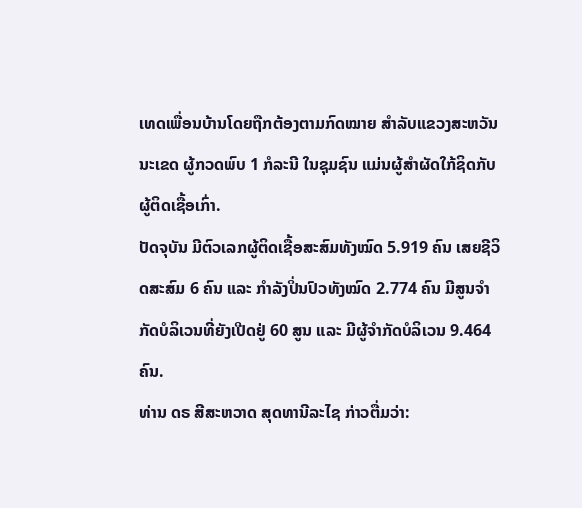ເທດເພື່ອນບ້ານໂດຍຖືກຕ້ອງຕາມກົດໝາຍ ສໍາລັບແຂວງສະຫວັນນະເຂດ ຜູ້ກວດພົບ 1 ກໍລະນີ ໃນຊຸມຊົນ ແມ່ນຜູ້ສໍາຜັດໃກ້ຊິດກັບຜູ້ຕິດເຊື້ອເກົ່າ.
ປັດຈຸບັນ ມີຕົວເລກຜູ້ຕິດເຊື້ອສະສົມທັງໝົດ 5.919 ຄົນ ເສຍຊີວິດສະສົມ 6 ຄົນ ແລະ ກໍາລັງປິ່ນປົວທັງໝົດ 2.774 ຄົນ ມີສູນຈຳກັດບໍລິເວນທີ່ຍັງເປີດຢູ່ 60 ສູນ ແລະ ມີຜູ້ຈຳກັດບໍລິເວນ 9.464 ຄົນ.
ທ່ານ ດຣ ສີສະຫວາດ ສຸດທານີລະໄຊ ກ່າວຕື່ມວ່າ: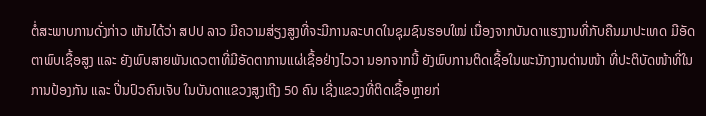ຕໍ່ສະພາບການດັ່ງກ່າວ ເຫັນໄດ້ວ່າ ສປປ ລາວ ມີຄວາມສ່ຽງສູງທີ່ຈະມີການລະບາດໃນຊຸມຊົນຮອບໃໝ່ ເນື່ອງຈາກບັນດາແຮງງານທີ່ກັບຄືນມາປະເທດ ມີອັດຕາພົບເຊື້ອສູງ ແລະ ຍັງພົບສາຍພັນເດວຕາທີ່ມີອັດຕາການແຜ່ເຊື້ອຢ່າງໄວວາ ນອກຈາກນີ້ ຍັງພົບການຕິດເຊື້ອໃນພະນັກງານດ່ານໜ້າ ທີ່ປະຕິບັດໜ້າທີ່ໃນການປ້ອງກັນ ແລະ ປີ່ນປົວຄົນເຈັບ ໃນບັນດາແຂວງສູງເຖີງ 50 ຄົນ ເຊີ່ງແຂວງທີ່ຕິດເຊື້ອຫຼາຍກ່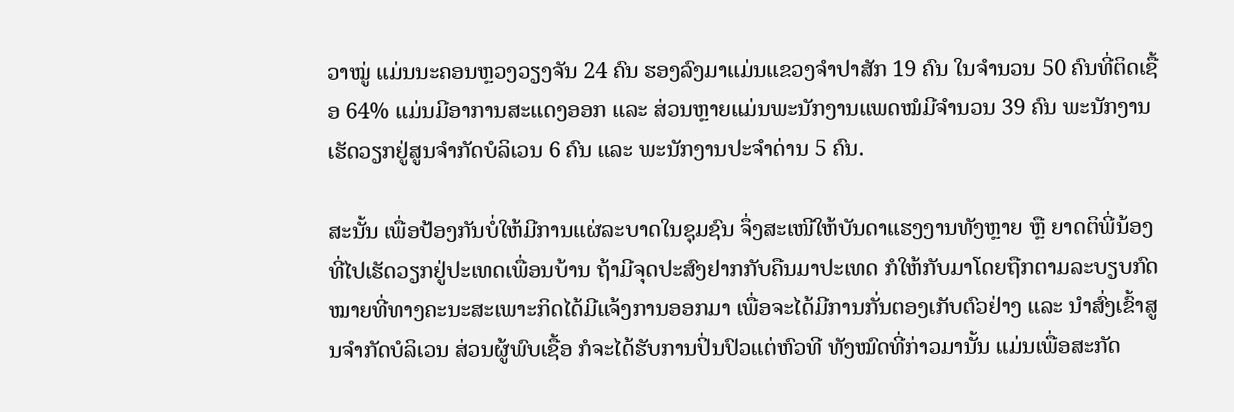ວາໝູ່ ແມ່ນນະຄອນຫຼວງວຽງຈັນ 24 ຄົນ ຮອງລົງມາແມ່ນແຂວງຈຳປາສັກ 19 ຄົນ ໃນຈຳນວນ 50 ຄົນທີ່ຕິດເຊື້ອ 64% ແມ່ນມີອາການສະແດງອອກ ແລະ ສ່ວນຫຼາຍແມ່ນພະນັກງານແພດໝໍມີຈຳນວນ 39 ຄົນ ພະນັກງານເຮັດວຽກຢູ່ສູນຈຳກັດບໍລິເວນ 6 ຄົນ ແລະ ພະນັກງານປະຈຳດ່ານ 5 ຄົນ.

ສະນັ້ນ ເພື່ອປ້ອງກັນບໍ່ໃຫ້ມີການແຜ່ລະບາດໃນຊຸມຊົນ ຈຶ່ງສະເໜີໃຫ້ບັນດາແຮງງານທັງຫຼາຍ ຫຼື ຍາດຕິພີ່ນ້ອງທີ່ໄປເຮັດວຽກຢູ່ປະເທດເພື່ອນບ້ານ ຖ້າມີຈຸດປະສົງຢາກກັບຄືນມາປະເທດ ກໍໃຫ້ກັບມາໂດຍຖືກຕາມລະບຽບກົດໝາຍທີ່ທາງຄະນະສະເພາະກິດໄດ້ມີແຈ້ງການອອກມາ ເພື່ອຈະໄດ້ມີການກັ່ນຕອງເກັບຕົວຢ່າງ ແລະ ນຳສົ່ງເຂົ້າສູນຈຳກັດບໍລິເວນ ສ່ວນຜູ້ພົບເຊື້ອ ກໍຈະໄດ້ຮັບການປິ່ນປົວແຕ່ຫົວທີ ທັງໝົດທີ່ກ່າວມານັ້ນ ແມ່ນເພື່ອສະກັດ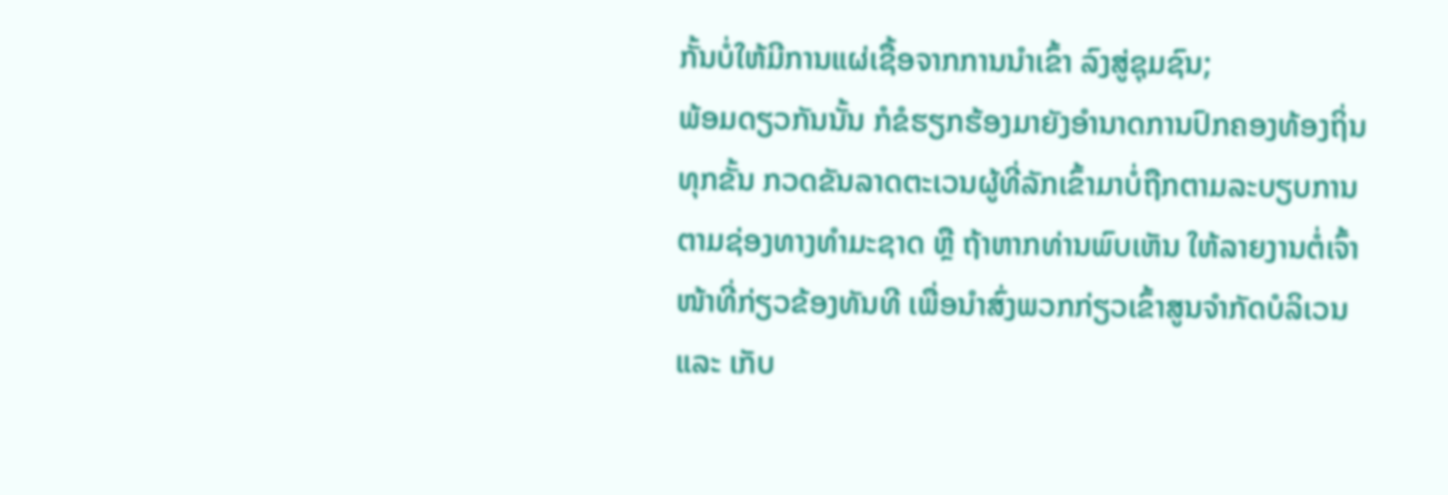ກັ້ນບໍ່ໃຫ້ມີການແຜ່ເຊື້ອຈາກການນຳເຂົ້າ ລົງສູ່ຊຸມຊົນ;
ພ້ອມດຽວກັນນັ້ນ ກໍຂໍຮຽກຮ້ອງມາຍັງອຳນາດການປົກຄອງທ້ອງຖິ່ນທຸກຂັ້ນ ກວດຂັນລາດຕະເວນຜູ້ທີ່ລັກເຂົ້າມາບໍ່ຖືກຕາມລະບຽບການ ຕາມຊ່ອງທາງທຳມະຊາດ ຫຼື ຖ້າຫາກທ່ານພົບເຫັນ ໃຫ້ລາຍງານຕໍ່ເຈົ້າໜ້າທີ່ກ່ຽວຂ້ອງທັນທີ ເພື່ອນຳສົ່ງພວກກ່ຽວເຂົ້າສູນຈຳກັດບໍລິເວນ ແລະ ເກັບ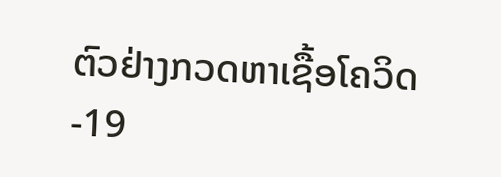ຕົວຢ່າງກວດຫາເຊື້ອໂຄວິດ-19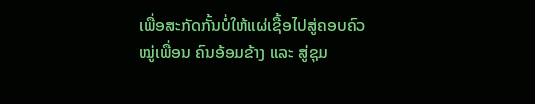ເພື່ອສະກັດກັ້ນບໍ່ໃຫ້ແຜ່ເຊື້ອໄປສູ່ຄອບຄົວ ໝູ່ເພື່ອນ ຄົນອ້ອມຂ້າງ ແລະ ສູ່ຊຸມ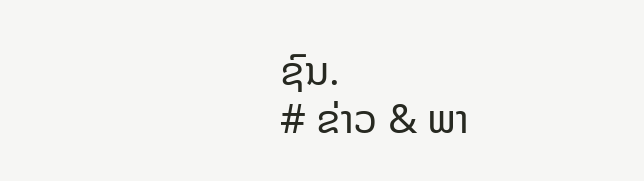ຊົນ.
# ຂ່າວ & ພາ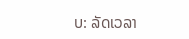ບ: ລັດເວລາ